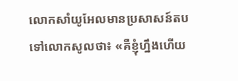លោកសាំយូអែលមានប្រសាសន៍តបទៅលោកសូលថា៖ «គឺខ្ញុំហ្នឹងហើយ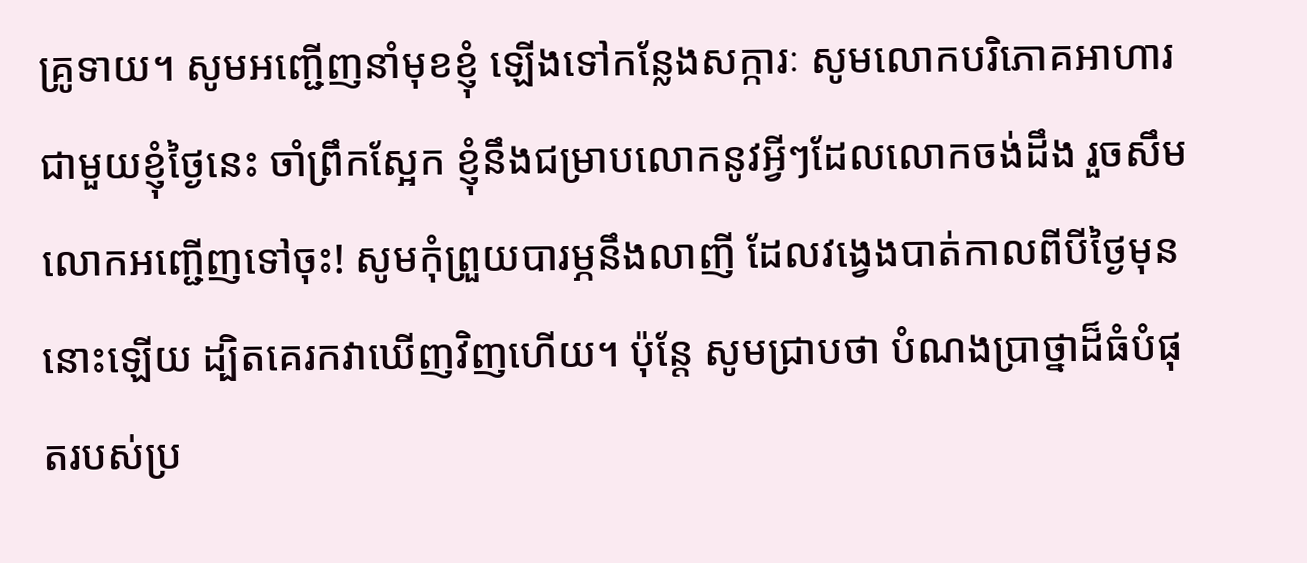គ្រូទាយ។ សូមអញ្ជើញនាំមុខខ្ញុំ ឡើងទៅកន្លែងសក្ការៈ សូមលោកបរិភោគអាហារជាមួយខ្ញុំថ្ងៃនេះ ចាំព្រឹកស្អែក ខ្ញុំនឹងជម្រាបលោកនូវអ្វីៗដែលលោកចង់ដឹង រួចសឹមលោកអញ្ជើញទៅចុះ! សូមកុំព្រួយបារម្ភនឹងលាញី ដែលវង្វេងបាត់កាលពីបីថ្ងៃមុននោះឡើយ ដ្បិតគេរកវាឃើញវិញហើយ។ ប៉ុន្តែ សូមជ្រាបថា បំណងប្រាថ្នាដ៏ធំបំផុតរបស់ប្រ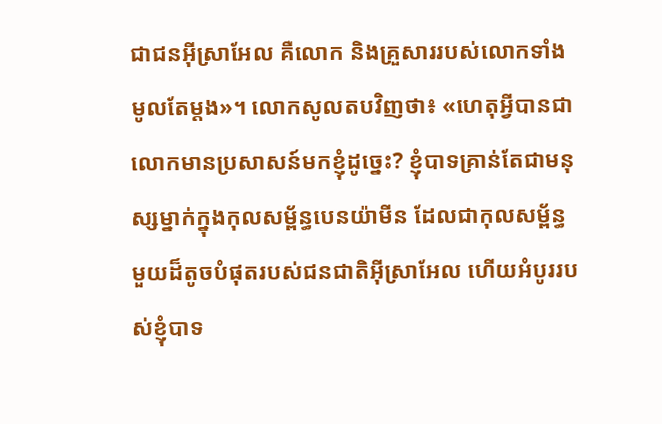ជាជនអ៊ីស្រាអែល គឺលោក និងគ្រួសាររបស់លោកទាំងមូលតែម្ដង»។ លោកសូលតបវិញថា៖ «ហេតុអ្វីបានជាលោកមានប្រសាសន៍មកខ្ញុំដូច្នេះ? ខ្ញុំបាទគ្រាន់តែជាមនុស្សម្នាក់ក្នុងកុលសម្ព័ន្ធបេនយ៉ាមីន ដែលជាកុលសម្ព័ន្ធមួយដ៏តូចបំផុតរបស់ជនជាតិអ៊ីស្រាអែល ហើយអំបូររបស់ខ្ញុំបាទ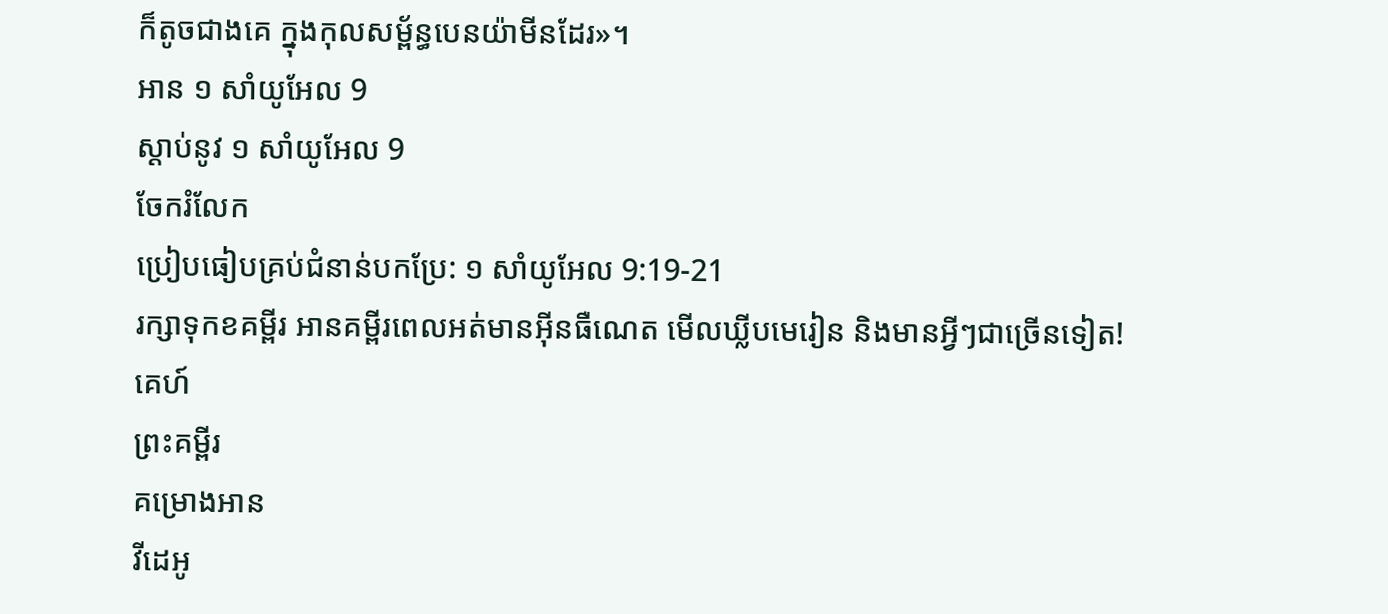ក៏តូចជាងគេ ក្នុងកុលសម្ព័ន្ធបេនយ៉ាមីនដែរ»។
អាន ១ សាំយូអែល 9
ស្ដាប់នូវ ១ សាំយូអែល 9
ចែករំលែក
ប្រៀបធៀបគ្រប់ជំនាន់បកប្រែ: ១ សាំយូអែល 9:19-21
រក្សាទុកខគម្ពីរ អានគម្ពីរពេលអត់មានអ៊ីនធឺណេត មើលឃ្លីបមេរៀន និងមានអ្វីៗជាច្រើនទៀត!
គេហ៍
ព្រះគម្ពីរ
គម្រោងអាន
វីដេអូ